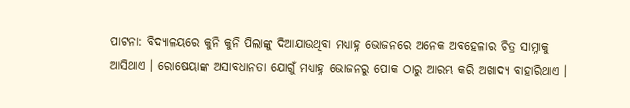ପାଟନା: ବିଦ୍ୟାଳୟରେ କୁନି କୁନି ପିଲାଙ୍କୁ ଦିଆଯାଉଥିବା ମଧ୍ୟାହ୍ନ ଭୋଜନରେ ଅନେକ ଅବହେଳାର ଚିତ୍ର ସାମ୍ନାକୁ ଆସିଥାଏ । ରୋଷେୟାଙ୍କ ଅସାବଧାନତା ଯୋଗୁଁ ମଧ୍ୟାହ୍ନ ଭୋଜନରୁ ପୋକ ଠାରୁ ଆରମ୍ଭ କରି ଅଖାଦ୍ୟ ବାହାରିଥାଏ ।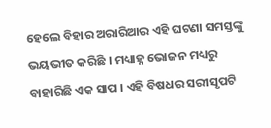ହେଲେ ବିହାର ଅରାରିଆର ଏହି ଘଟଣା ସମସ୍ତଙ୍କୁ ଭୟଭୀତ କରିଛି । ମଧ୍ୟାହ୍ନ ଭୋଜନ ମଧ୍ୟରୁ ବାହାରିଛି ଏକ ସାପ । ଏହି ବିଷଧର ସରୀସୃପଟି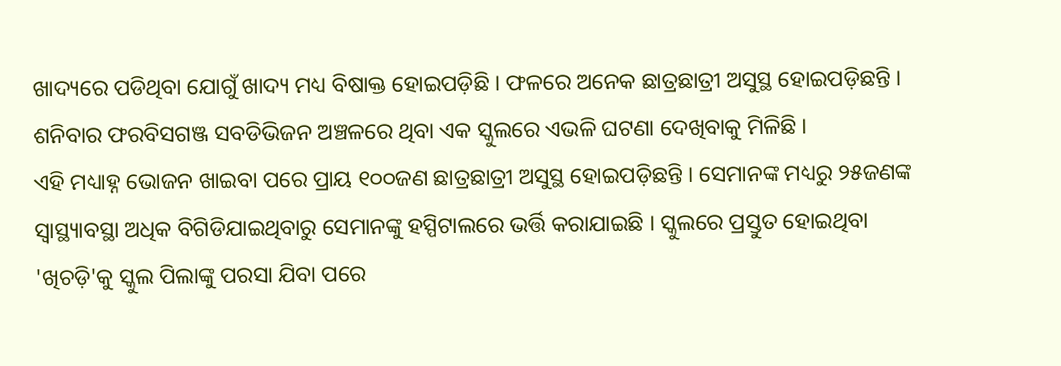ଖାଦ୍ୟରେ ପଡିଥିବା ଯୋଗୁଁ ଖାଦ୍ୟ ମଧ୍ୟ ବିଷାକ୍ତ ହୋଇପଡ଼ିଛି । ଫଳରେ ଅନେକ ଛାତ୍ରଛାତ୍ରୀ ଅସୁସ୍ଥ ହୋଇପଡ଼ିଛନ୍ତି । ଶନିବାର ଫରବିସଗଞ୍ଜ ସବଡିଭିଜନ ଅଞ୍ଚଳରେ ଥିବା ଏକ ସ୍କୁଲରେ ଏଭଳି ଘଟଣା ଦେଖିବାକୁ ମିଳିଛି ।
ଏହି ମଧ୍ୟାହ୍ନ ଭୋଜନ ଖାଇବା ପରେ ପ୍ରାୟ ୧୦୦ଜଣ ଛାତ୍ରଛାତ୍ରୀ ଅସୁସ୍ଥ ହୋଇପଡ଼ିଛନ୍ତି । ସେମାନଙ୍କ ମଧ୍ୟରୁ ୨୫ଜଣଙ୍କ ସ୍ବାସ୍ଥ୍ୟାବସ୍ଥା ଅଧିକ ବିଗିଡିଯାଇଥିବାରୁ ସେମାନଙ୍କୁ ହସ୍ପିଟାଲରେ ଭର୍ତ୍ତି କରାଯାଇଛି । ସ୍କୁଲରେ ପ୍ରସ୍ତୁତ ହୋଇଥିବା 'ଖିଚଡ଼ି'କୁ ସ୍କୁଲ ପିଲାଙ୍କୁ ପରସା ଯିବା ପରେ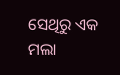ସେଥିରୁ ଏକ ମଲା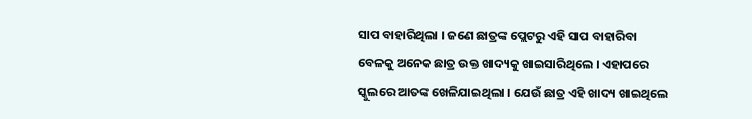ସାପ ବାହାରିଥିଲା । ଜଣେ ଛାତ୍ରଙ୍କ ପ୍ଲେଟରୁ ଏହି ସାପ ବାହାରିବା ବେଳକୁ ଅନେକ ଛାତ୍ର ଉକ୍ତ ଖାଦ୍ୟକୁ ଖାଇସାରିଥିଲେ । ଏହାପରେ ସ୍କୁଲରେ ଆତଙ୍କ ଖେଳିଯାଇଥିଲା । ଯେଉଁ ଛାତ୍ର ଏହି ଖାଦ୍ୟ ଖାଇଥିଲେ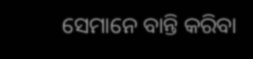ସେମାନେ ବାନ୍ତି କରିବା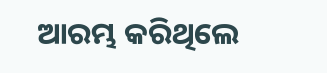ଆରମ୍ଭ କରିଥିଲେ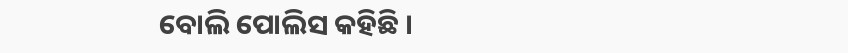ବୋଲି ପୋଲିସ କହିଛି ।